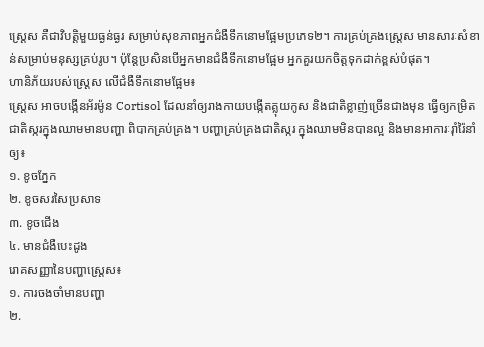ស្ត្រេស គឺជាវិបត្តិមួយធ្ងន់ធ្ងរ សម្រាប់សុខភាពអ្នកជំងឺទឹកនោមផ្អែមប្រភេទ២។ ការគ្រប់គ្រងស្ត្រេស មានសារៈសំខាន់សម្រាប់មនុស្សគ្រប់រូប។ ប៉ុន្តែប្រសិនបើអ្នកមានជំងឺទឹកនោមផ្អែម អ្នកគួរយកចិត្តទុកដាក់ខ្ពស់បំផុត។
ហានិភ័យរបស់ស្ត្រេស លើជំងឺទឹកនោមផ្អែម៖
ស្ត្រេស អាចបង្កើនអ័រម៉ូន Cortisol ដែលនាំឲ្យរាងកាយបង្កើតគ្លុយកូស និងជាតិខ្លាញ់ច្រើនជាងមុន ធ្វើឲ្យកម្រិតជាតិស្ករក្នុងឈាមមានបញ្ហា ពិបាកគ្រប់គ្រង។ បញ្ហាគ្រប់គ្រងជាតិស្ករ ក្នុងឈាមមិនបានល្អ និងមានអាការៈរ៉ាំរ៉ៃនាំឲ្យ៖
១. ខូចភ្នែក
២. ខូចសរសៃប្រសាទ
៣. ខូចជើង
៤. មានជំងឺបេះដូង
រោគសញ្ញានៃបញ្ហាស្រ្តេស៖
១. ការចងចាំមានបញ្ហា
២.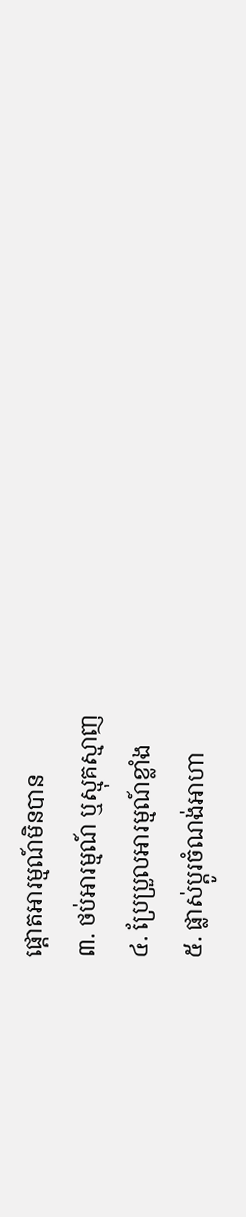ផ្ដោតអារម្មណ៍មិនបាន
៣. ថប់អារម្មណ៍ ឬស្មុគស្មាញ
៤. ប្រែប្រួលអារម្មណ៍ខ្លាំង
៥. ផ្លាស់ប្ដូរចំណង់អាហា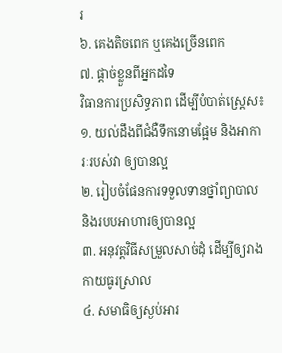រ
៦. គេងតិចពេក ឬគេងច្រើនពេក
៧. ផ្ដាច់ខ្លួនពីអ្នកដទៃ
វិធានការប្រសិទ្ធភាព ដើម្បីបំបាត់ស្ត្រេស៖
១. យល់ដឹងពីជំងឺទឹកនោមផ្អែម និងអាការៈរបស់វា ឲ្យបានល្អ
២. រៀបចំផែនការទទួលទានថ្នាំព្យាបាល និងរបបអាហារឲ្យបានល្អ
៣. អនុវត្តវិធីសម្រួលសាច់ដុំ ដើម្បីឲ្យរាងកាយធូរស្រាល
៤. សមាធិឲ្យស្ងប់អារ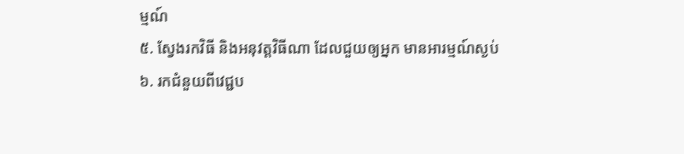ម្មណ៍
៥. ស្វែងរកវិធី និងអនុវត្តវិធីណា ដែលជួយឲ្យអ្នក មានអារម្មណ៍ស្ងប់
៦. រកជំនួយពីវេជ្ជប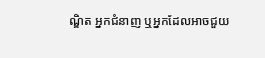ណ្ឌិត អ្នកជំនាញ ឬអ្នកដែលអាចជួយ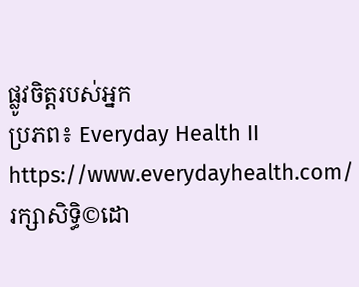ផ្លូវចិត្តរបស់អ្នក
ប្រភព៖ Everyday Health II https://www.everydayhealth.com/
រក្សាសិទ្ធិ©ដោ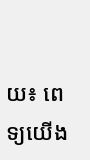យ៖ ពេទ្យយើង